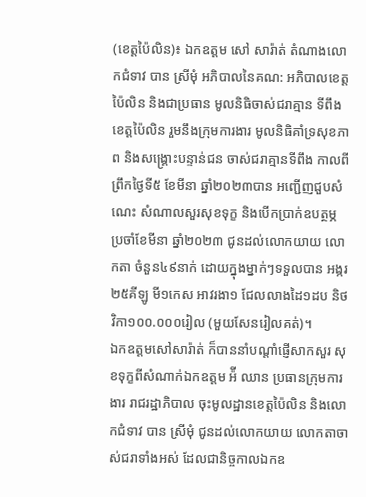(ខេត្តប៉ៃលិន)៖ ឯកឧត្តម សៅ សារ៉ាត់ តំណាងលោកជំទាវ បាន ស្រីមុំ អភិបាលនៃគណ: អភិបាលខេត្តប៉ៃលិន និងជាប្រធាន មូលនិធិចាស់ជរាគ្មាន ទីពឹងខេត្តប៉ៃលិន រួមនឹងក្រុមការងារ មូលនិធិគាំទ្រសុខភាព និងសង្គ្រោះបន្ទាន់ជន ចាស់ជរាគ្មានទីពឹង កាលពីព្រឹកថ្ងៃទី៥ ខែមីនា ឆ្នាំ២០២៣បាន អញ្ជើញជួបសំណេះ សំណាលសួរសុខទុក្ខ និងបើកប្រាក់ឧបត្ថម្ភ ប្រចាំខែមីនា ឆ្នាំ២០២៣ ជូនដល់លោកយាយ លោកតា ចំនួន៤៩នាក់ ដោយក្នុងម្នាក់ៗទទួលបាន អង្ករ២៥គីឡូ មី១កេស អាវរងា១ ជែលលាងដៃ១ដប និថវិកា១០០.០០០រៀល (មួយសែនរៀលគត់)។
ឯកឧត្តមសៅសារ៉ាត់ ក៏បាននាំបណ្តាំផ្ញើសាកសួរ សុខទុក្ខពីសំណាក់ឯកឧត្តម អ៉ី ឈាន ប្រធានក្រុមការងារ រាជរដ្ឋាភិបាល ចុះមូលដ្ឋានខេត្តប៉ៃលិន និងលោកជំទាវ បាន ស្រីមុំ ជូនដល់លោកយាយ លោកតាចាស់ជរាទាំងអស់ ដែលជានិច្ចកាលឯកឧ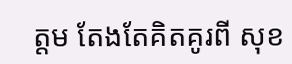ត្តម តែងតែគិតគូរពី សុខ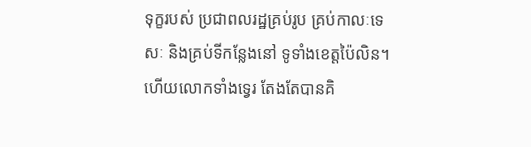ទុក្ខរបស់ ប្រជាពលរដ្ឋគ្រប់រូប គ្រប់កាលៈទេសៈ និងគ្រប់ទីកន្លែងនៅ ទូទាំងខេត្តប៉ៃលិន។
ហើយលោកទាំងទ្វេរ តែងតែបានគិ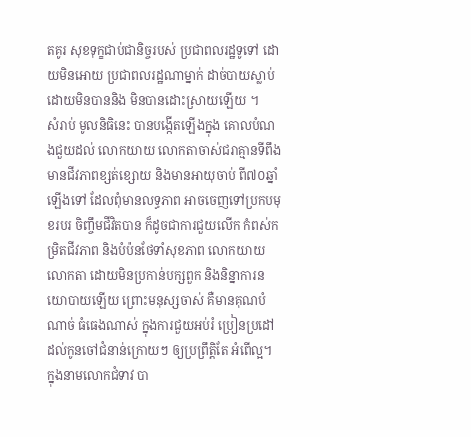តគូរ សុខទុក្ខជាប់ជានិច្ចរបស់ ប្រជាពលរដ្ឋទូទៅ ដោយមិនអោយ ប្រជាពលរដ្ឋណាម្នាក់ ដាច់បាយស្លាប់ ដោយមិនបាននិង មិនបានដោះស្រាយឡើយ ។
សំរាប់ មូលនិធិនេះ បានបង្កើតឡើងក្នុង គោលបំណងជួយដល់ លោកយាយ លោកតាចាស់ជរាគ្មានទីពឹង មានជីវភាពខ្សត់ខ្សោយ និងមានអាយុចាប់ ពី៧០ឆ្នាំឡើងទៅ ដែលពុំមានលទ្ធភាព អាចចេញទៅប្រកបមុខរបរ ចិញ្ចឹមជីវិតបាន ក៏ដូចជាការជួយលើក កំពស់កម្រិតជីវភាព និងបំប៉នថែទាំសុខភាព លោកយាយលោកតា ដោយមិនប្រកាន់បក្សពួក និងនិន្នាការនយោបាយឡើយ ព្រោះមនុស្សចាស់ គឺមានគុណបំណាច់ ធំធេងណាស់ ក្នុងការជួយអប់រំ ប្រៀនប្រដៅ ដល់កូនចៅជំនាន់ក្រោយៗ ឲ្យប្រព្រឹត្តិតែ អំពើល្អ។
ក្នុងនាមលោកជំទាវ បា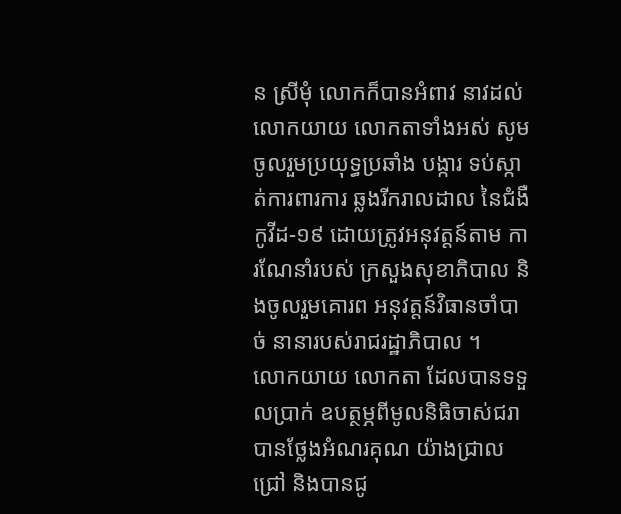ន ស្រីមុំ លោកក៏បានអំពាវ នាវដល់លោកយាយ លោកតាទាំងអស់ សូមចូលរួមប្រយុទ្ធប្រឆាំង បង្ការ ទប់ស្កាត់ការពារការ ឆ្លងរីករាលដាល នៃជំងឺកូវីដ-១៩ ដោយត្រូវអនុវត្តន៍តាម ការណែនាំរបស់ ក្រសួងសុខាភិបាល និងចូលរួមគោរព អនុវត្តន៍វិធានចាំបាច់ នានារបស់រាជរដ្ឋាភិបាល ។
លោកយាយ លោកតា ដែលបានទទួលប្រាក់ ឧបត្ថម្ភពីមូលនិធិចាស់ជរា បានថ្លែងអំណរគុណ យ៉ាងជ្រាលជ្រៅ និងបានជូ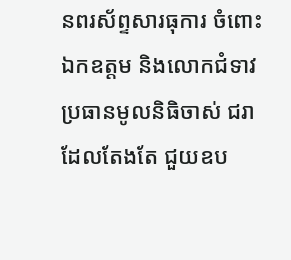នពរស័ព្ទសារធុការ ចំពោះឯកឧត្តម និងលោកជំទាវ ប្រធានមូលនិធិចាស់ ជរាដែលតែងតែ ជួយឧប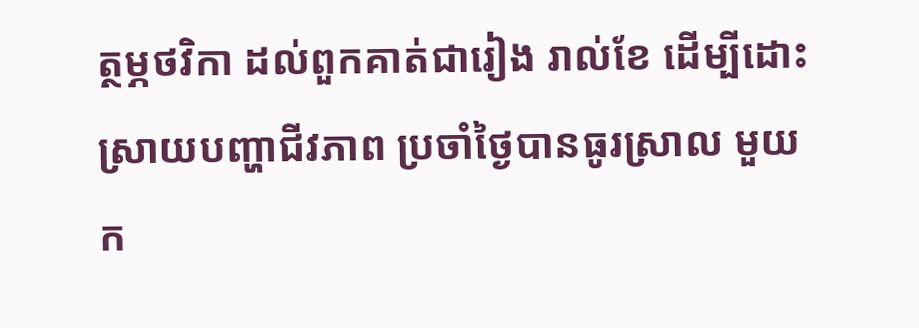ត្ថម្ភថវិកា ដល់ពួកគាត់ជារៀង រាល់ខែ ដើម្បីដោះស្រាយបញ្ហាជីវភាព ប្រចាំថ្ងៃបានធូរស្រាល មួយក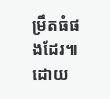ម្រឹតធំផងដែរ៕ ដោយ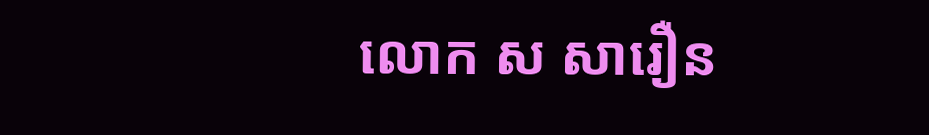លោក ស សារឿន